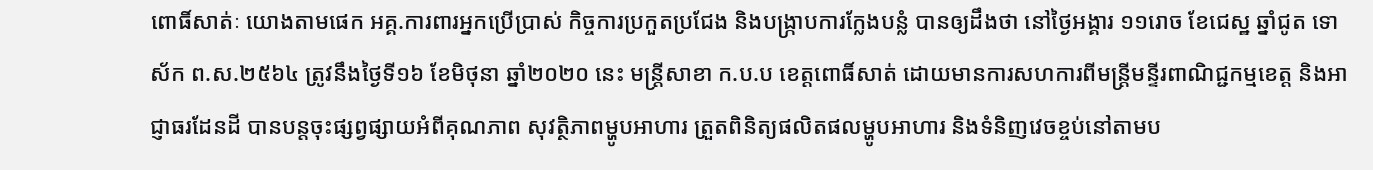ពោធិ៍សាត់ៈ យោងតាមផេក អគ្គ.ការពារអ្នកប្រើប្រាស់ កិច្ចការប្រកួតប្រជែង និងបង្រ្កាបការក្លែងបន្លំ បានឲ្យដឹងថា នៅថ្ងៃអង្គារ ១១រោច ខែជេស្ឋ ឆ្នាំជូត ទោស័ក ព.ស.២៥៦៤ ត្រូវនឹងថ្ងៃទី១៦ ខែមិថុនា ឆ្នាំ២០២០ នេះ មន្រ្តីសាខា ក.ប.ប ខេត្តពោធិ៍សាត់ ដោយមានការសហការពីមន្ត្រីមន្ទីរពាណិជ្ជកម្មខេត្ត និងអាជ្ញាធរដែនដី បានបន្តចុះផ្សព្វផ្សាយអំពីគុណភាព សុវត្ថិភាពម្ហូបអាហារ ត្រួតពិនិត្យផលិតផលម្ហូបអាហារ និងទំនិញវេចខ្ចប់នៅតាមប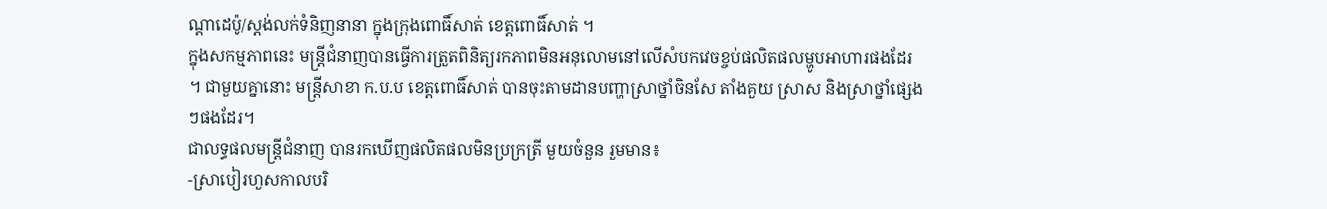ណ្តាដេប៉ូ/ស្តង់លក់ទំនិញនានា ក្នុងក្រុងពោធិ៍សាត់ ខេត្តពោធិ៍សាត់ ។
ក្នុងសកម្មភាពនេះ មន្ត្រីជំនាញបានធ្វើការត្រួតពិនិត្យរកភាពមិនអនុលោមនៅលើសំបកវេចខ្ចប់ផលិតផលម្ហូបអាហារផងដែរ ។ ជាមួយគ្នានោះ មន្រ្តីសាខា ក.ប.ប ខេត្តពោធិ៍សាត់ បានចុះតាមដានបញ្ហាស្រាថ្នាំចិនសែ តាំងគួយ ស្រាស និងស្រាថ្នាំផ្សេងៗផងដែរ។
ជាលទ្ធផលមន្ត្រីជំនាញ បានរកឃើញផលិតផលមិនប្រក្រត្រី មួយចំនួន រួមមាន៖
-ស្រាបៀរហួសកាលបរិ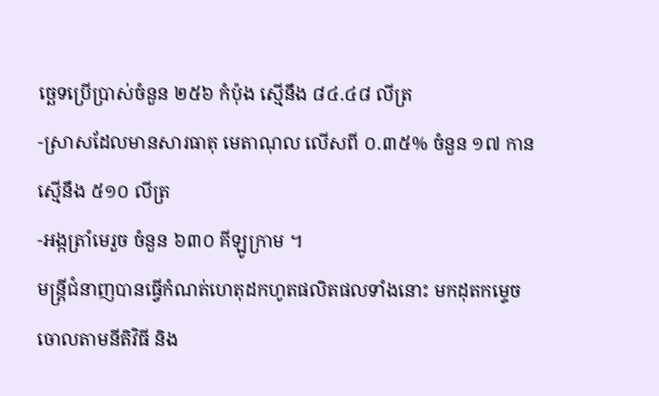ច្ឆេទប្រើប្រាស់ចំនួន ២៥៦ កំប៉ុង ស្មើនឹង ៨៤.៤៨ លីត្រ
-ស្រាសដែលមានសារធាតុ មេតាណុល លើសពី ០.៣៥% ចំនួន ១៧ កាន ស្មើនឹង ៥១០ លីត្រ
-អង្កត្រាំមេរួច ចំនួន ៦៣០ គីឡូក្រាម ។
មន្រ្តីជំនាញបានធ្វើកំណត់ហេតុដកហូតផលិតផលទាំងនោះ មកដុតកម្ទេចចោលតាមនីតិវិធី និង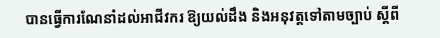បានធ្វើការណែនាំដល់អាជីវករ ឱ្យយល់ដឹង និងអនុវត្តទៅតាមច្បាប់ ស្តីពី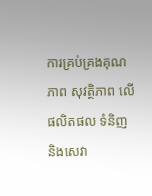ការគ្រប់គ្រងគុណភាព សុវត្ថិភាព លើផលិតផល ទំនិញ និងសេវា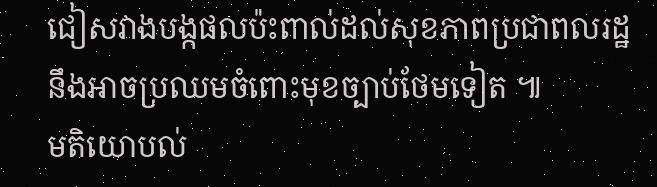ជៀសវាងបង្កផលប៉ះពាល់ដល់សុខភាពប្រជាពលរដ្ឋ នឹងអាចប្រឈមចំពោះមុខច្បាប់ថែមទៀត ៕
មតិយោបល់